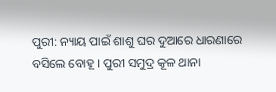ପୁରୀ: ନ୍ୟାୟ ପାଇଁ ଶାଶୁ ଘର ଦୁଆରେ ଧାରଣାରେ ବସିଲେ ବୋହୂ । ପୁରୀ ସମୁଦ୍ର କୂଳ ଥାନା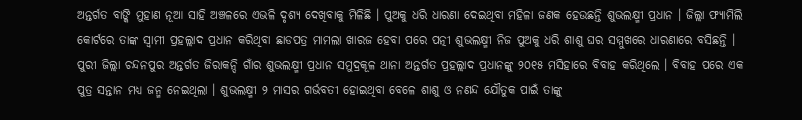ଅନ୍ତର୍ଗତ ବାଙ୍କି ମୁହାଣ ନୂଆ ସାହି ଅଞ୍ଚଳରେ ଏଭଳି ଦୃଶ୍ୟ ଦେଖିବାକୁ ମିଳିଛି । ପୁଅକୁ ଧରି ଧାରଣା ଦେଇଥିବା ମହିଳା ଜଣକ ହେଉଛନ୍ତି ଶୁଭଲକ୍ଷ୍ମୀ ପ୍ରଧାନ । ଜିଲ୍ଲା ଫ୍ୟାମିଲି କୋର୍ଟରେ ତାଙ୍କ ସ୍ଵାମୀ ପ୍ରହଲ୍ଲାଦ ପ୍ରଧାନ କରିଥିବା ଛାଡପତ୍ର ମାମଲା ଖାରଜ ହେବା ପରେ ପତ୍ନୀ ଶୁଭଲକ୍ଷ୍ମୀ ନିଜ ପୁଅକୁ ଧରି ଶାଶୁ ଘର ସମ୍ମୁଖରେ ଧାରଣାରେ ବସିଛନ୍ତି ।
ପୁରୀ ଜିଲ୍ଲା ଚନ୍ଦନପୁର ଅନ୍ତର୍ଗତ ଜିରାକନ୍ଦି ଗାଁର ଶୁଭଲକ୍ଷ୍ମୀ ପ୍ରଧାନ ସମୁଦ୍ରକୂଳ ଥାନା ଅନ୍ତର୍ଗତ ପ୍ରହଲ୍ଲାଦ ପ୍ରଧାନଙ୍କୁ ୨୦୧୫ ମସିହାରେ ବିବାହ କରିଥିଲେ । ବିବାହ ପରେ ଏକ ପୁତ୍ର ସନ୍ତାନ ମଧ୍ୟ ଜନ୍ମ ନେଇଥିଲା । ଶୁଭଲକ୍ଷ୍ମୀ ୨ ମାସର ଗର୍ଭବତୀ ହୋଇଥିବା ବେଳେ ଶାଶୁ ଓ ନଣନ୍ଦ ଯୌତୁକ ପାଇଁ ତାଙ୍କୁ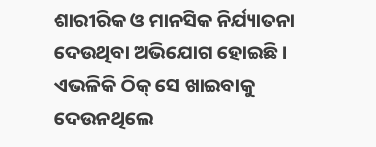ଶାରୀରିକ ଓ ମାନସିକ ନିର୍ଯ୍ୟାତନା ଦେଉଥିବା ଅଭିଯୋଗ ହୋଇଛି । ଏଭଳିକି ଠିକ୍ ସେ ଖାଇବାକୁ ଦେଉନଥିଲେ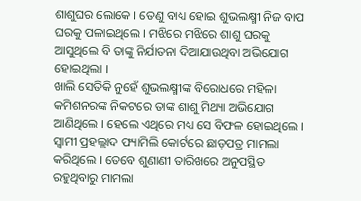ଶାଶୁଘର ଲୋକେ । ତେଣୁ ବାଧ୍ୟ ହୋଇ ଶୁଭଲକ୍ଷ୍ମୀ ନିଜ ବାପ ଘରକୁ ପଳାଇଥିଲେ । ମଝିରେ ମଝିରେ ଶାଶୁ ଘରକୁ ଆସୁଥିଲେ ବି ତାଙ୍କୁ ନିର୍ଯାତନା ଦିଆଯାଉଥିବା ଅଭିଯୋଗ ହୋଇଥିଲା ।
ଖାଲି ସେତିକି ନୁହେଁ ଶୁଭଲକ୍ଷ୍ମୀଙ୍କ ବିରୋଧରେ ମହିଳା କମିଶନରଙ୍କ ନିକଟରେ ତାଙ୍କ ଶାଶୁ ମିଥ୍ୟା ଅଭିଯୋଗ ଆଣିଥିଲେ । ହେଲେ ଏଥିରେ ମଧ୍ୟ ସେ ବିଫଳ ହୋଇଥିଲେ । ସ୍ବାମୀ ପ୍ରହଲ୍ଲାଦ ଫ୍ୟାମିଲି କୋର୍ଟରେ ଛାଡ଼ପତ୍ର ମାମଲା କରିଥିଲେ । ତେବେ ଶୁଣାଣୀ ତାରିଖରେ ଅନୁପସ୍ଥିତ ରହୁଥିବାରୁ ମାମଲା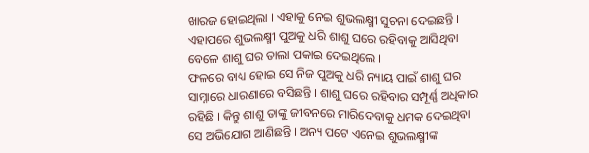ଖାରଜ ହୋଇଥିଲା । ଏହାକୁ ନେଇ ଶୁଭଲକ୍ଷ୍ମୀ ସୁଚନା ଦେଇଛନ୍ତି । ଏହାପରେ ଶୁଭଲକ୍ଷ୍ମୀ ପୁଅକୁ ଧରି ଶାଶୁ ଘରେ ରହିବାକୁ ଆସିଥିବା ବେଳେ ଶାଶୁ ଘର ତାଲା ପକାଇ ଦେଇଥିଲେ ।
ଫଳରେ ବାଧ୍ୟ ହୋଇ ସେ ନିଜ ପୁଅକୁ ଧରି ନ୍ୟାୟ ପାଇଁ ଶାଶୁ ଘର ସାମ୍ନାରେ ଧାରଣାରେ ବସିଛନ୍ତି । ଶାଶୁ ଘରେ ରହିବାର ସମ୍ପୂର୍ଣ୍ଣ ଅଧିକାର ରହିଛି । କିନ୍ତୁ ଶାଶୁ ତାଙ୍କୁ ଜୀବନରେ ମାରିଦେବାକୁ ଧମକ ଦେଇଥିବା ସେ ଅଭିଯୋଗ ଆଣିଛନ୍ତି । ଅନ୍ୟ ପଟେ ଏନେଇ ଶୁଭଲକ୍ଷ୍ମୀଙ୍କ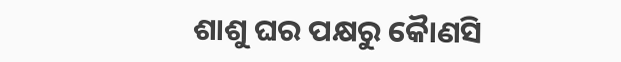ଶାଶୁ ଘର ପକ୍ଷରୁ କୈାଣସି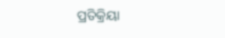ପ୍ରତିକ୍ରିୟା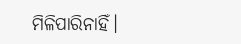ମିଳିପାରିନାହିଁ।